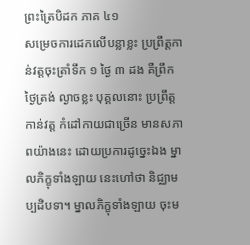ព្រះត្រៃបិដក ភាគ ៤១
សម្រេចការដេកលើបន្លាខ្លះ ប្រព្រឹត្តកាន់វត្តចុះត្រាំទឹក ១ ថ្ងៃ ៣ ដង គឺព្រឹក ថ្ងៃត្រង់ ល្ងាចខ្លះ បុគ្គលនោះ ប្រព្រឹត្តកាន់វត្ត កំដៅកាយជាច្រើន មានសភាពយ៉ាងនេះ ដោយប្រការដូច្នេះឯង ម្នាលភិក្ខុទាំងឡាយ នេះហៅថា និជ្ឈាមប្បដិបទា។ ម្នាលភិក្ខុទាំងឡាយ ចុះម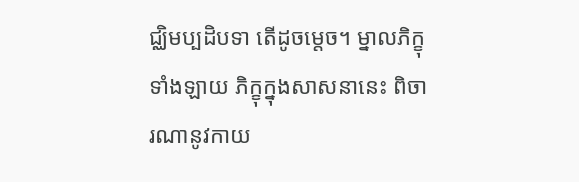ជ្ឈិមប្បដិបទា តើដូចម្តេច។ ម្នាលភិក្ខុទាំងឡាយ ភិក្ខុក្នុងសាសនានេះ ពិចារណានូវកាយ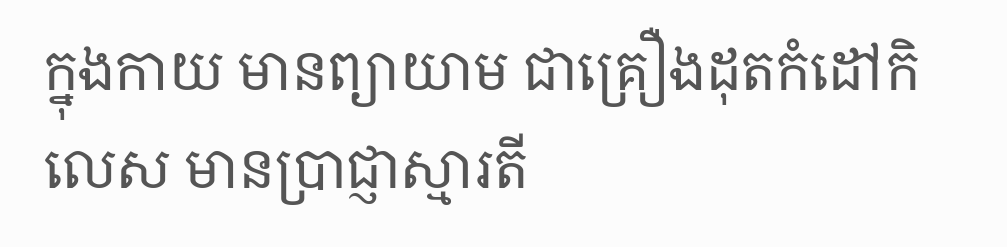ក្នុងកាយ មានព្យាយាម ជាគ្រឿងដុតកំដៅកិលេស មានប្រាជ្ញាស្មារតី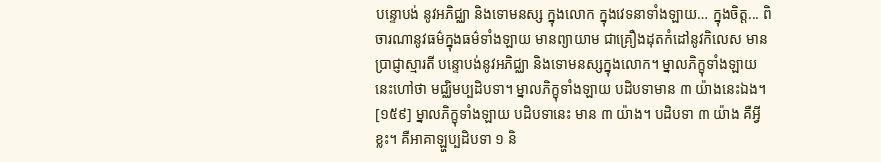បន្ទោបង់ នូវអភិជ្ឈា និងទោមនស្ស ក្នុងលោក ក្នុងវេទនាទាំងឡាយ… ក្នុងចិត្ត... ពិចារណានូវធម៌ក្នុងធម៌ទាំងឡាយ មានព្យាយាម ជាគ្រឿងដុតកំដៅនូវកិលេស មានប្រាជ្ញាស្មារតី បន្ទោបង់នូវអភិជ្ឈា និងទោមនស្សក្នុងលោក។ ម្នាលភិក្ខុទាំងឡាយ នេះហៅថា មជ្ឈិមប្បដិបទា។ ម្នាលភិក្ខុទាំងឡាយ បដិបទាមាន ៣ យ៉ាងនេះឯង។
[១៥៩] ម្នាលភិក្ខុទាំងឡាយ បដិបទានេះ មាន ៣ យ៉ាង។ បដិបទា ៣ យ៉ាង គឺអ្វីខ្លះ។ គឺអាគាឡ្ហប្បដិបទា ១ និ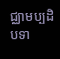ជ្ឈាមប្បដិបទា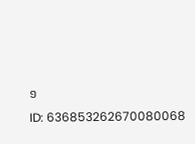១
ID: 636853262670080068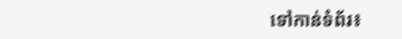ទៅកាន់ទំព័រ៖